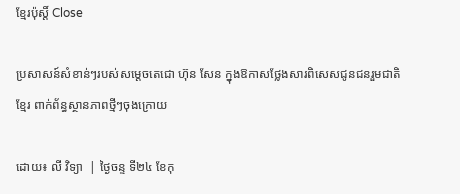ខ្មែរប៉ុស្ដិ៍ Close

ប្រសាសន៍សំខាន់ៗរបស់សម្តេចតេជោ ហ៊ុន សែន ក្នុងឱកាសថ្លែងសារពិសេសជូនជនរួមជាតិខ្មែរ ពាក់ព័ន្ធស្ថានភាពថ្មីៗចុងក្រោយ

ដោយ៖ លី វិទ្យា  | ថ្ងៃចន្ទ ទី២៤ ខែកុ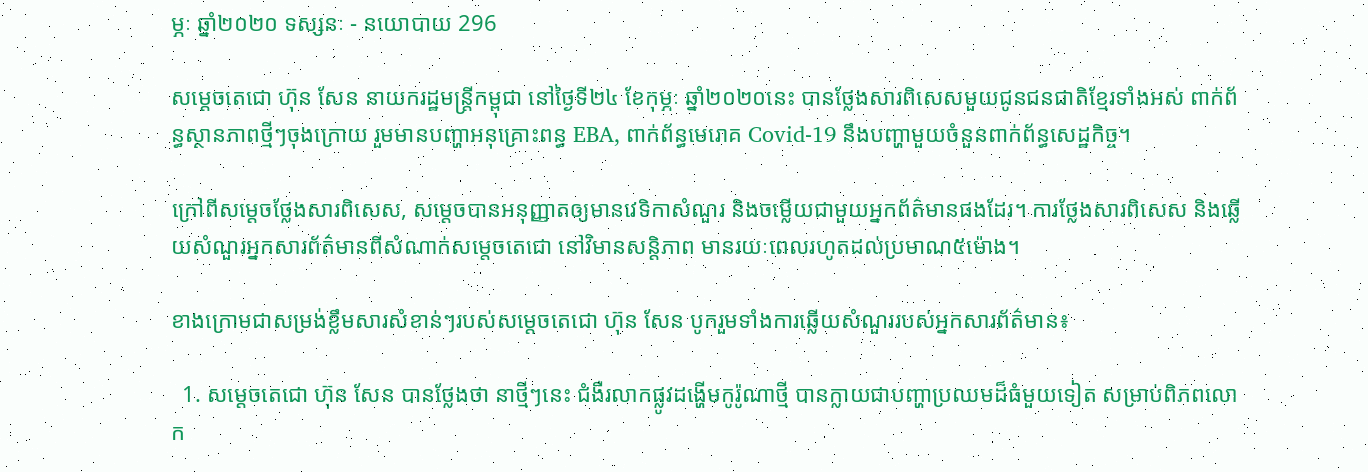ម្ភៈ ឆ្នាំ២០២០ ទស្សនៈ - នយោបាយ 296

សម្តេចតេជោ ហ៊ុន សែន នាយករដ្ឋមន្ត្រីកម្ពុជា នៅថ្ងៃទី២៤ ខែកុម្ភៈ ឆ្នាំ២០២០នេះ បានថ្លែងសារពិសេសមួយជូនជនជាតិខ្មែរទាំងអស់ ពាក់ព័ន្ធស្ថានភាពថ្មីៗចុងក្រោយ រួមមានបញ្ហាអនុគ្រោះពន្ធ EBA, ពាក់ព័ន្ធមេរោគ Covid-19 នឹងបញ្ហាមួយចំនួនពាក់ព័ន្ធសេដ្ឋកិច្ច។

ក្រៅពីសម្តេចថ្លែងសារពិសេស, សម្តេចបានអនុញ្ញាតឲ្យមានវេទិកាសំណួរ និងចម្លើយជាមួយអ្នកព័ត៌មានផងដែរ។ ការថ្លែងសារពិសេស និងឆ្លើយសំណួរអ្នកសារព័ត៌មានពីសំណាក់សម្តេចតេជោ នៅវិមានសន្តិភាព មានរយៈពេលរហូតដល់ប្រមាណ៥ម៉ោង។

ខាងក្រោមជាសម្រង់ខ្លឹមសារសំខាន់ៗរបស់សម្តេចតេជោ ហ៊ុន សែន បូករួមទាំងការឆ្លើយសំណួររបស់អ្នកសារព័ត៌មាន៖

  1. សម្តេចតេជោ ហ៊ុន សែន បានថ្លែងថា នាថ្មីៗនេះ ជំងឺរលាកផ្លូវដង្ហើមកូរ៉ូណាថ្មី បានក្លាយជាបញ្ហាប្រឈមដ៏ធំមួយទៀត សម្រាប់ពិភពលោក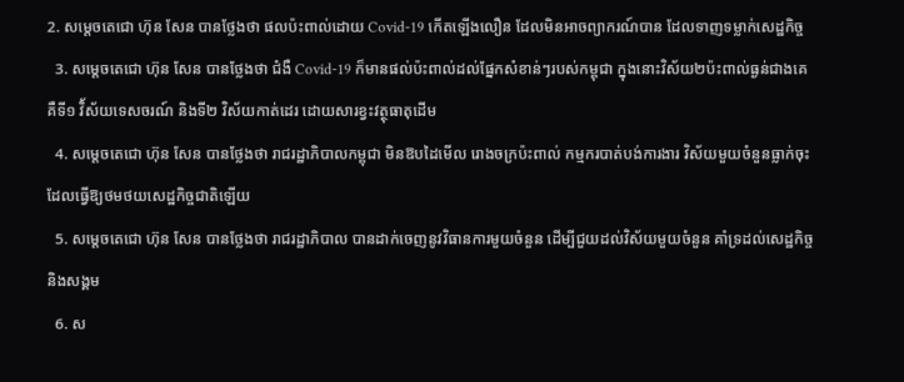2. សម្តេចតេជោ ហ៊ុន សែន បានថ្លែងថា ផលប៉ះពាល់ដោយ Covid-19 កើតឡើងលឿន ដែលមិនអាចព្យាករណ៍បាន ដែលទាញទម្លាក់សេដ្ឋកិច្ច
  3. សម្តេចតេជោ ហ៊ុន សែន បានថ្លែងថា ជំងឺ Covid-19 ក៏មានផល់ប៉ះពាល់ដល់ផ្នែកសំខាន់ៗរបស់កម្ពុជា ក្នុងនោះវិស័យ២ប៉ះពាល់ធ្ងន់ជាងគេ គឺទី១ វិ័ស័យទេសចរណ៍ និងទី២ វិស័យកាត់ដេរ ដោយសារខ្វះវត្ថុធាតុដើម
  4. សម្តេចតេជោ ហ៊ុន សែន បានថ្លែងថា រាជរដ្ឋាភិបាលកម្ពុជា មិនឱបដៃមើល រោងចក្រប៉ះពាល់ កម្មករបាត់បង់ការងារ វិស័យមួយចំនួនធ្លាក់ចុះ ដែលធ្វើឱ្យថមថយសេដ្ឋកិច្ចជាតិឡើយ
  5. សម្តេចតេជោ ហ៊ុន សែន បានថ្លែងថា រាជរដ្ឋាភិបាល បានដាក់ចេញនូវវិធានការមួយចំនួន ដើម្បីជួយដល់វិស័យមួយចំនួន គាំទ្រដល់សេដ្ឋកិច្ច និងសង្គម
  6. ស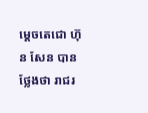ម្តេចតេជោ ហ៊ុន សែន បានថ្លែងថា រាជរ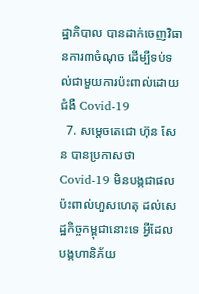ដ្ឋាភិបាល បានដាក់ចេញវិធានការ៣ចំណុច ដើម្បីទប់ទល់ជាមួយការប៉ះពាល់ដោយ ជំងឺ Covid-19
  7. សម្តេចតេជោ ហ៊ុន សែន បានប្រកាសថា Covid-19 មិនបង្កជាផលប៉ះពាល់ហួសហេតុ ដល់សេដ្ឋកិច្ចកម្ពុជានោះទេ អ្វីដែលបង្កហានិភ័យ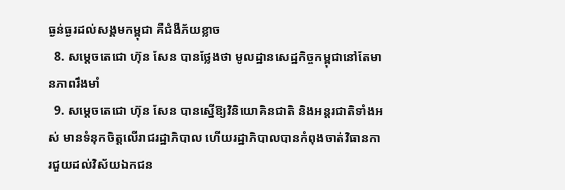ធ្ងន់ធ្ងរដល់សង្គមកម្ពុជា គឺជំងឺភ័យខ្លាច
  8. សម្តេចតេជោ ហ៊ុន សែន បានថ្លែងថា មូលដ្ឋានសេដ្ឋកិច្ចកម្ពុជានៅតែមានភាពរឹងមាំ
  9. សម្តេចតេជោ ហ៊ុន សែន បានស្នើឱ្យវិនិយោគិនជាតិ និងអន្តរជាតិទាំងអស់ មានទំនុកចិត្តលើរាជរដ្ឋាភិបាល ហើយរដ្ឋាភិបាលបានកំពុងចាត់វិធានការជួយដល់វិស័យឯកជន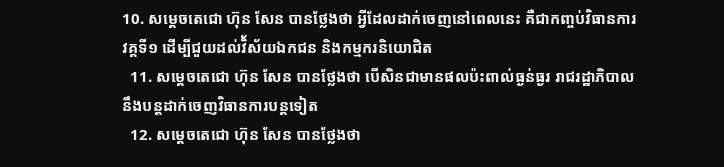10. សម្តេចតេជោ ហ៊ុន សែន បានថ្លែងថា អ្វីដែលដាក់ចេញនៅពេលនេះ គឺជាកញ្ចប់វិធានការវគ្គទី១ ដើម្បីជួយដល់វិ័ស័យឯកជន និងកម្មករនិយោជិត
  11. សម្តេចតេជោ ហ៊ុន សែន បានថ្លែងថា បើសិនជាមានផលប៉ះពាល់ធ្ងន់ធ្ងរ រាជរដ្ឋាភិបាល នឹងបន្តដាក់ចេញវិធានការបន្តទៀត
  12. សម្តេចតេជោ ហ៊ុន សែន បានថ្លែងថា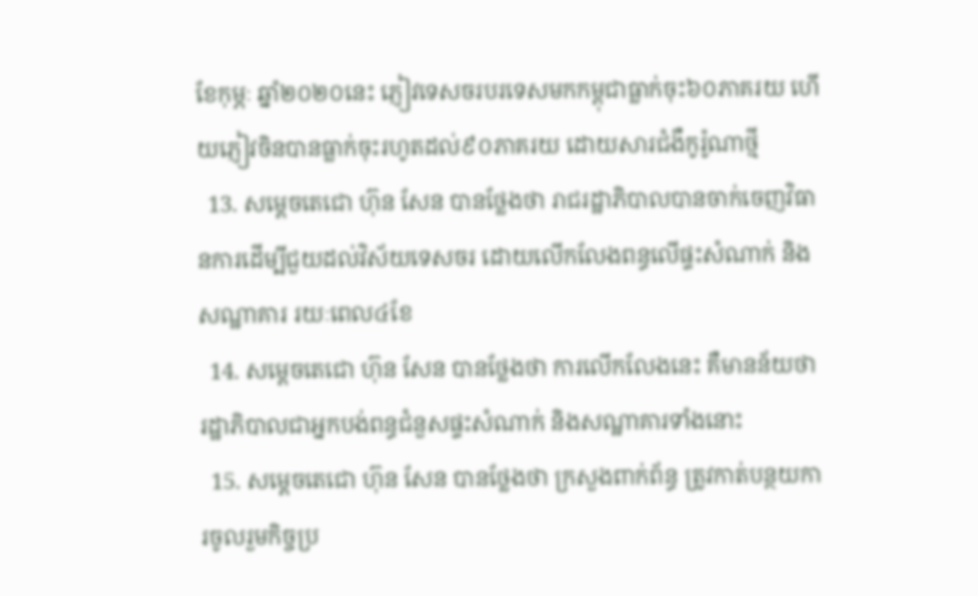ខែកុម្ភៈ ឆ្នាំ២០២០នេះ ភ្ញៀវទេសចរបរទេសមកកម្ពុជាធ្លាក់ចុះ៦០ភាគរយ ហើយភ្ញៀវចិនបានធ្លាក់ចុះរហូតដល់៩០ភាគរយ ដោយសារជំងឺកូរ៉ូណាថ្មី
  13. សម្តេចតេជោ ហ៊ុន សែន បានថ្លែងថា រាជរដ្ឋាភិបាលបានចាក់ចេញវិធានការដើម្បីជួយដល់វិស័យទេសចរ ដោយលើកលែងពន្ធលើផ្ទះសំណាក់ និងសណ្ឋាគារ រយៈពេល៤ខែ
  14. សម្តេចតេជោ ហ៊ុន សែន បានថ្លែងថា ការលើកលែងនេះ គឺមានន័យថា រដ្ឋាភិបាលជាអ្នកបង់ពន្ធជំនួសផ្ទះសំណាក់ និងសណ្ឋាគារទាំងនោះ
  15. សម្តេចតេជោ ហ៊ុន សែន បានថ្លែងថា ក្រសួងពាក់ព័ន្ធ ត្រូវកាត់បន្ថយការចូលរួមកិច្ចប្រ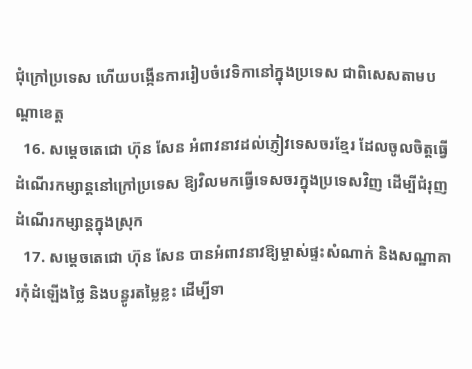ជុំក្រៅប្រទេស ហើយបង្កើនការរៀបចំវេទិកានៅក្នុងប្រទេស ជាពិសេសតាមបណ្តាខេត្ត
  16. សម្តេចតេជោ ហ៊ុន សែន អំពាវនាវដល់ភ្ញៀវទេសចរខ្មែរ ដែលចូលចិត្តធ្វើដំណើរកម្សាន្តនៅក្រៅប្រទេស ឱ្យវិលមកធ្វើទេសចរក្នុងប្រទេសវិញ ដើម្បីជំរុញដំណើរកម្សាន្តក្នុងស្រុក
  17. សម្តេចតេជោ ហ៊ុន សែន បានអំពាវនាវឱ្យម្ចាស់ផ្ទះសំណាក់ និងសណ្ឋាគារកុំដំឡើងថ្លៃ និងបន្ធូរតម្លៃខ្លះ ដើម្បីទា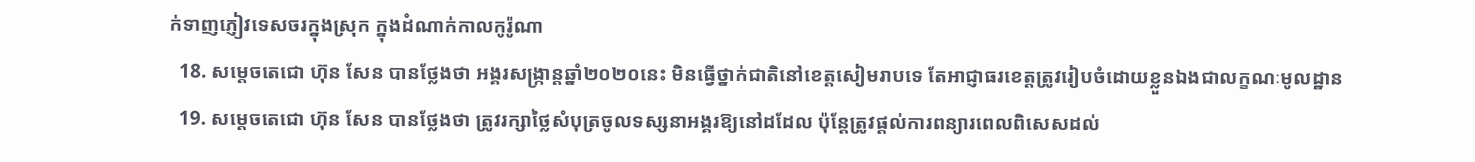ក់ទាញភ្ញៀវទេសចរក្នុងស្រុក ក្នុងដំណាក់កាលកូរ៉ូណា
  18. សម្តេចតេជោ ហ៊ុន សែន បានថ្លែងថា អង្គរសង្ក្រាន្តឆ្នាំ២០២០នេះ មិនធ្វើថ្នាក់ជាតិនៅខេត្តសៀមរាបទេ តែអាជ្ញាធរខេត្តត្រូវរៀបចំដោយខ្លួនឯងជាលក្ខណៈមូលដ្ឋាន
  19. សម្តេចតេជោ ហ៊ុន សែន បានថ្លែងថា ត្រូវរក្សាថ្លៃសំបុត្រចូលទស្សនាអង្គរឱ្យនៅដដែល ប៉ុន្តែត្រូវផ្តល់ការពន្យារពេលពិសេសដល់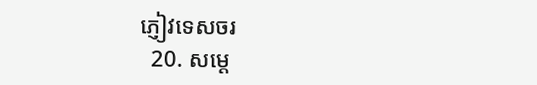ភ្ញៀវទេសចរ
  20. សម្តេ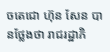ចតេជោ ហ៊ុន សែន បានថ្លែងថា រាជរដ្ឋាភិ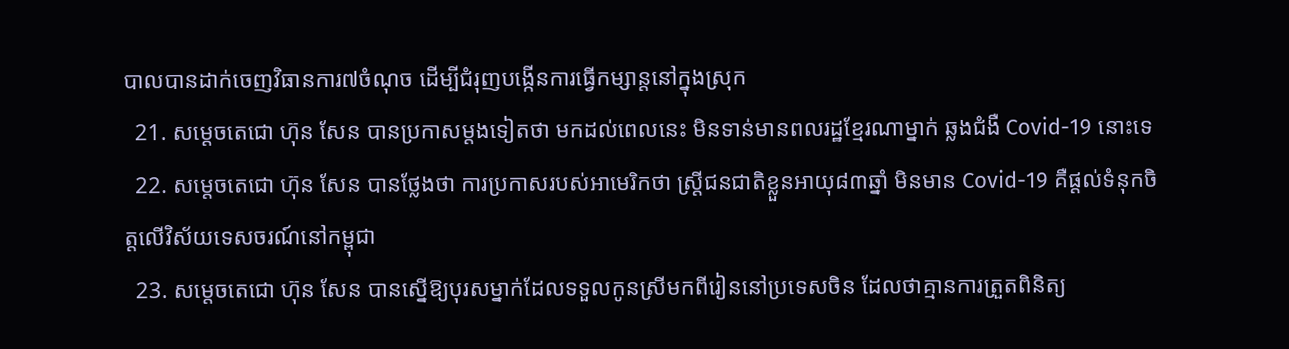បាលបានដាក់ចេញវិធានការ៧ចំណុច ដើម្បីជំរុញបង្កើនការធ្វើកម្សាន្តនៅក្នុងស្រុក
  21. សម្តេចតេជោ ហ៊ុន សែន បានប្រកាសម្តងទៀតថា មកដល់ពេលនេះ មិនទាន់មានពលរដ្ឋខ្មែរណាម្នាក់ ឆ្លងជំងឺ Covid-19 នោះទេ
  22. សម្តេចតេជោ ហ៊ុន សែន បានថ្លែងថា ការប្រកាសរបស់អាមេរិកថា ស្រ្តីជនជាតិខ្លួនអាយុ៨៣ឆ្នាំ មិនមាន Covid-19 គឺផ្តល់ទំនុកចិត្តលើវិស័យទេសចរណ៍នៅកម្ពុជា
  23. សម្តេចតេជោ ហ៊ុន សែន បានស្នើឱ្យបុរសម្នាក់ដែលទទួលកូនស្រីមកពីរៀននៅប្រទេសចិន ដែលថាគ្មានការត្រួតពិនិត្យ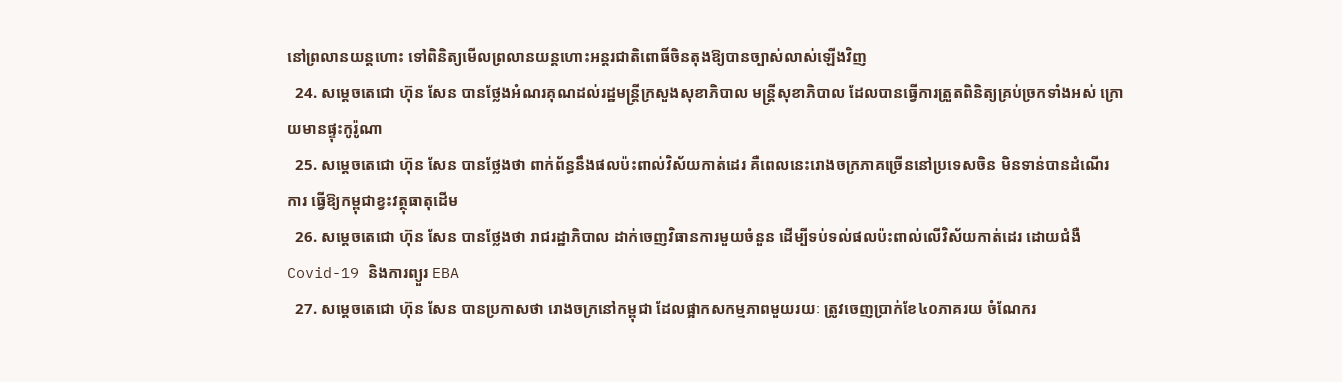នៅព្រលានយន្តហោះ ទៅពិនិត្យមើលព្រលានយន្តហោះអន្តរជាតិពោធិ៍ចិនតុងឱ្យបានច្បាស់លាស់ឡើងវិញ
  24. សម្តេចតេជោ ហ៊ុន សែន បានថ្លែងអំណរគុណដល់រដ្ឋមន្រ្តីក្រសួងសុខាភិបាល មន្រ្តីសុខាភិបាល ដែលបានធ្វើការត្រួតពិនិត្យគ្រប់ច្រកទាំងអស់ ក្រោយមានផ្ទុះកូរ៉ូណា
  25. សម្តេចតេជោ ហ៊ុន សែន បានថ្លែងថា ពាក់ព័ន្ធនឹងផលប៉ះពាល់វិស័យកាត់ដេរ គឺពេលនេះរោងចក្រភាគច្រើននៅប្រទេសចិន មិនទាន់បានដំណើរការ ធ្វើឱ្យកម្ពុជាខ្វះវត្ថុធាតុដើម
  26. សម្តេចតេជោ ហ៊ុន សែន បានថ្លែងថា រាជរដ្ឋាភិបាល ដាក់ចេញវិធានការមួយចំនួន ដើម្បីទប់ទល់ផលប៉ះពាល់លើវិស័យកាត់ដេរ ដោយជំងឺ Covid-19 និងការព្យួរ EBA
  27. សម្តេចតេជោ ហ៊ុន សែន បានប្រកាសថា រោងចក្រនៅកម្ពុជា ដែលផ្អាកសកម្មភាពមួយរយៈ ត្រូវចេញប្រាក់ខែ៤០ភាគរយ ចំណែករ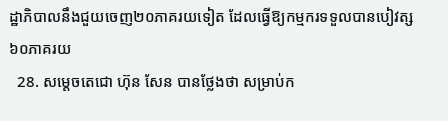ដ្ឋាភិបាលនឹងជួយចេញ២០ភាគរយទៀត ដែលធ្វើឱ្យកម្មករទទួលបានបៀវត្ស៦០ភាគរយ
  28. សម្តេចតេជោ ហ៊ុន សែន បានថ្លែងថា សម្រាប់ក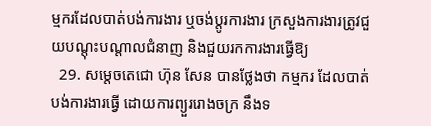ម្មករដែលបាត់បង់ការងារ ឬចង់ប្តូរការងារ ក្រសួងការងារត្រូវជួយបណ្តុះបណ្តាលជំនាញ និងជួយរកការងារធ្វើឱ្យ
  29. សម្តេចតេជោ ហ៊ុន សែន បានថ្លែងថា កម្មករ ដែលបាត់បង់ការងារធ្វើ ដោយការព្យួររោងចក្រ នឹងទ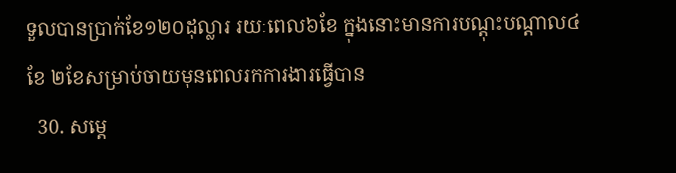ទួលបានប្រាក់ខែ១២០ដុល្លារ រយៈពេល៦ខែ ក្នុងនោះមានការបណ្តុះបណ្តាល៤ខែ ២ខែសម្រាប់ចាយមុនពេលរកការងារធ្វើបាន
  30. សម្តេ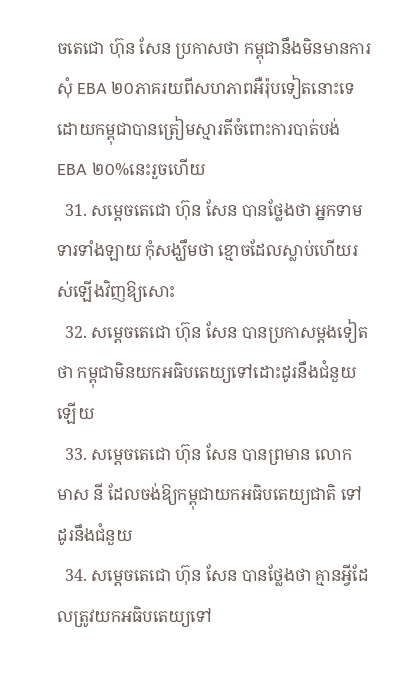ចតេជោ ហ៊ុន សែន ប្រកាសថា កម្ពុជានឹងមិនមានការសុំ EBA ២០ភាគរយពីសហភាពអឺរ៉ុបទៀតនោះទេ ដោយកម្ពុជាបានត្រៀមស្មារតីចំពោះការបាត់បង់ EBA ២០%នេះរួចហើយ
  31. សម្តេចតេជោ ហ៊ុន សែន បានថ្លែងថា អ្នកទាមទារទាំងឡាយ កុំសង្ឃឹមថា ខ្មោចដែលស្លាប់ហើយរស់ឡើងវិញឱ្យសោះ
  32. សម្តេចតេជោ ហ៊ុន សែន បានប្រកាសម្តងទៀតថា កម្ពុជាមិនយកអធិបតេយ្យទៅដោះដូរនឹងជំនួយឡើយ
  33. សម្តេចតេជោ ហ៊ុន សែន បានព្រមាន លោក មាស នី ដែលចង់ឱ្យកម្ពុជាយកអធិបតេយ្យជាតិ ទៅដូរនឹងជំនួយ
  34. សម្តេចតេជោ ហ៊ុន សែន បានថ្លែងថា គ្មានអ្វីដែលត្រូវយកអធិបតេយ្យទៅ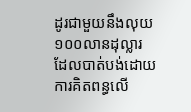ដូរជាមួយនឹងលុយ១០០លានដុល្លារ ដែលបាត់បង់ដោយការគិតពន្ធលើ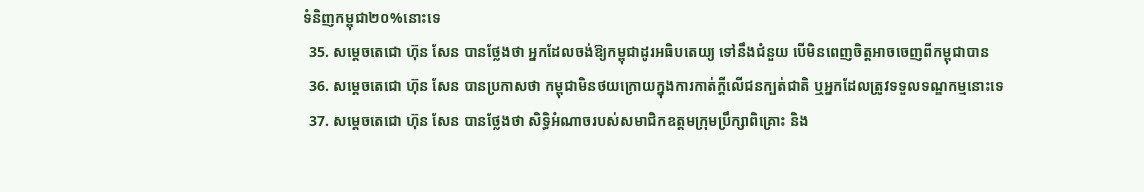ទំនិញកម្ពុជា២០%នោះទេ
  35. សម្តេចតេជោ ហ៊ុន សែន បានថ្លែងថា អ្នកដែលចង់ឱ្យកម្ពុជាដូរអធិបតេយ្យ ទៅនឹងជំនួយ បើមិនពេញចិត្តអាចចេញពីកម្ពុជាបាន
  36. សម្តេចតេជោ ហ៊ុន សែន បានប្រកាសថា កម្ពុជាមិនថយក្រោយក្នុងការកាត់ក្តីលើជនក្បត់ជាតិ ឬអ្នកដែលត្រូវទទួលទណ្ឌកម្មនោះទេ
  37. សម្តេចតេជោ ហ៊ុន សែន បានថ្លែងថា សិទ្ធិអំណាចរបស់សមាជិកឧត្តមក្រុមប្រឹក្សាពិគ្រោះ និង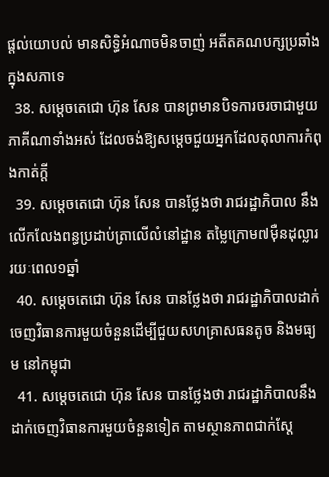ផ្តល់យោបល់ មានសិទ្ធិអំណាចមិនចាញ់ អតីតគណបក្សប្រឆាំងក្នុងសភាទេ
  38. សម្តេចតេជោ ហ៊ុន សែន បានព្រមានបិទការចរចាជាមួយភាគីណាទាំងអស់ ដែលចង់ឱ្យសម្តេចជួយអ្នកដែលតុលាការកំពុងកាត់ក្តី
  39. សម្តេចតេជោ ហ៊ុន សែន បានថ្លែងថា រាជរដ្ឋាភិបាល នឹងលើកលែងពន្ធប្រដាប់ត្រាលើលំនៅដ្ឋាន តម្លៃក្រោម៧ម៉ឺនដុល្លារ រយៈពេល១ឆ្នាំ
  40. សម្តេចតេជោ ហ៊ុន សែន បានថ្លែងថា រាជរដ្ឋាភិបាលដាក់ចេញវិធានការមួយចំនួនដើម្បីជួយសហគ្រាសធនតូច និងមធ្យម នៅកម្ពុជា
  41. សម្តេចតេជោ ហ៊ុន សែន បានថ្លែងថា រាជរដ្ឋាភិបាលនឹងដាក់ចេញវិធានការមួយចំនួនទៀត តាមស្ថានភាពជាក់ស្តែ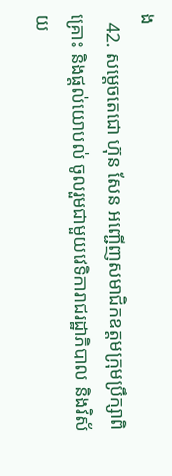ង
  42. សម្តេចតេជោ ហ៊ុន សែន អញ្ជើញសមាជិកឧត្តមក្រុមប្រឹក្សាពិគ្រោះ និងផ្តល់យោបល់ ចូលរួមជាមួយវេទិការាជរដ្ឋាភិបាល និងវិស័យ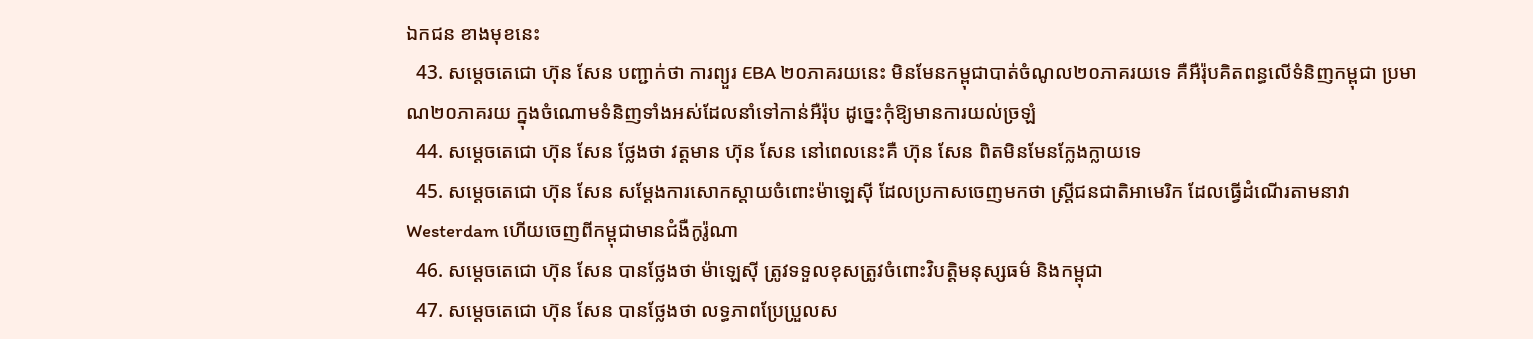ឯកជន ខាងមុខនេះ
  43. សម្តេចតេជោ ហ៊ុន សែន បញ្ជាក់ថា ការព្យួរ EBA ២០ភាគរយនេះ មិនមែនកម្ពុជាបាត់ចំណូល២០ភាគរយទេ គឺអឺរ៉ុបគិតពន្ធលើទំនិញកម្ពុជា ប្រមាណ២០ភាគរយ ក្នុងចំណោមទំនិញទាំងអស់ដែលនាំទៅកាន់អឺរ៉ុប ដូច្នេះកុំឱ្យមានការយល់ច្រឡំ
  44. សម្តេចតេជោ ហ៊ុន សែន ថ្លែងថា វត្តមាន ហ៊ុន សែន នៅពេលនេះគឺ ហ៊ុន សែន ពិតមិនមែនក្លែងក្លាយទេ
  45. សម្តេចតេជោ ហ៊ុន សែន សម្តែងការសោកស្តាយចំពោះម៉ាឡេស៊ី ដែលប្រកាសចេញមកថា ស្រ្តីជនជាតិអាមេរិក ដែលធ្វើដំណើរតាមនាវា Westerdam ហើយចេញពីកម្ពុជាមានជំងឺកូរ៉ូណា
  46. សម្តេចតេជោ ហ៊ុន សែន បានថ្លែងថា ម៉ាឡេស៊ី ត្រូវទទួលខុសត្រូវចំពោះវិបត្តិមនុស្សធម៌ និងកម្ពុជា
  47. សម្តេចតេជោ ហ៊ុន សែន បានថ្លែងថា លទ្ធភាពប្រែប្រួលស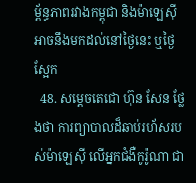ម្ព័ន្ធភាពរវាងកម្ពុជា និងម៉ាឡេស៊ី អាចនឹងមកដល់នៅថ្ងៃនេះ ឬថ្ងៃស្អែក
  48. សម្តេចតេជោ ហ៊ុន សែន ថ្លែងថា ការព្យាបាលដ៏ឆាប់រហ័សរបស់ម៉ាឡេស៊ី លើអ្នកជំងឺកូរ៉ូណា ជា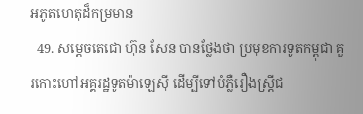អភូតហេតុដ៏កម្រមាន
  49. សម្តេចតេជោ ហ៊ុន សែន បានថ្លែងថា ប្រមុខការទូតកម្ពុជា គួរកោះហៅអគ្គរដ្ឋទូតម៉ាឡេស៊ី ដើម្បីទៅបំភ្លឺរឿងស្រ្តីជ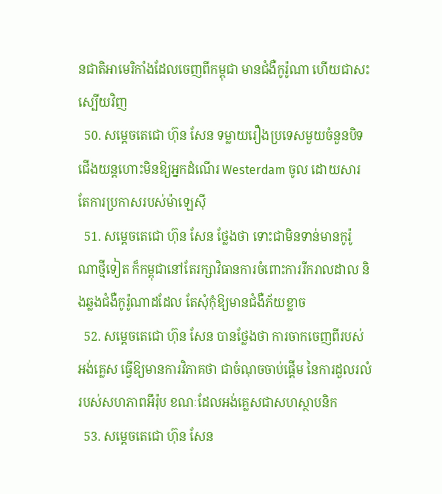នជាតិអាមេរិកាំងដែលចេញពីកម្ពុជា មានជំងឺកូរ៉ូណា ហើយជាសះស្បើយវិញ
  50. សម្តេចតេជោ ហ៊ុន សែន ទម្លាយរឿងប្រទេសមួយចំនួនបិទជើងយន្តហោះមិនឱ្យអ្នកដំណើរ Westerdam ចូល ដោយសារតែការប្រកាសរបស់ម៉ាឡេស៊ី
  51. សម្តេចតេជោ ហ៊ុន សែន ថ្លែងថា ទោះជាមិនទាន់មានកូរ៉ូណាថ្មីទៀត ក៏កម្ពុជានៅតែរក្សាវិធានការចំពោះការរីករាលដាល និងឆ្លងជំងឺកូរ៉ូណាដដែល តែសុំកុំឱ្យមានជំងឺភ័យខ្លាច
  52. សម្តេចតេជោ ហ៊ុន សែន បានថ្លែងថា ការចាកចេញពីរបស់អង់គ្លេស ធ្វើឱ្យមានការវិភាគថា ជាចំណុចចាប់ផ្តើម នៃការដួលរលំរបស់សហភាពអឹរ៉ុប ខណៈដែលអង់គ្លេសជាសហស្ថាបនិក
  53. សម្តេចតេជោ ហ៊ុន សែន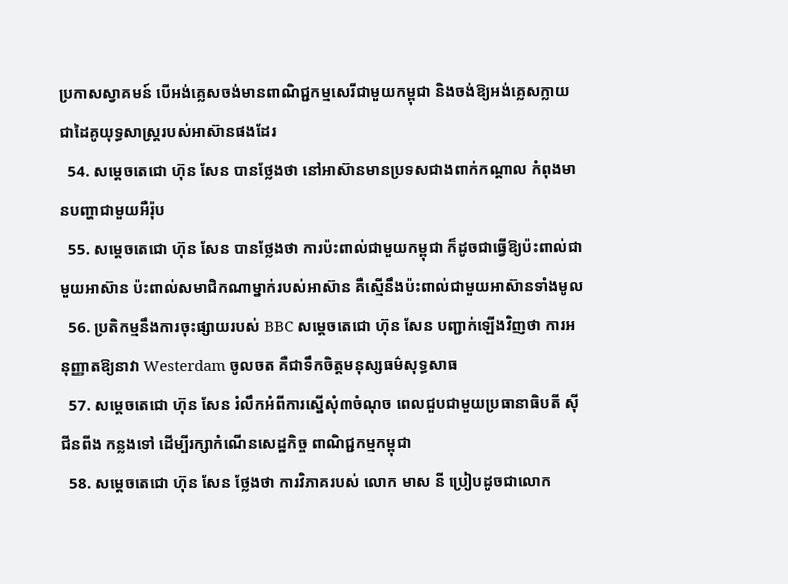ប្រកាសស្វាគមន៍ បើអង់គ្លេសចង់មានពាណិជ្ជកម្មសេរីជាមួយកម្ពុជា និងចង់ឱ្យអង់គ្លេសក្លាយជាដៃគូយុទ្ធសាស្រ្តរបស់អាស៊ានផងដែរ
  54. សម្តេចតេជោ ហ៊ុន សែន បានថ្លែងថា នៅអាស៊ានមានប្រទសជាងពាក់កណ្តាល កំពុងមានបញ្ហាជាមួយអឺរ៉ុប
  55. សម្តេចតេជោ ហ៊ុន សែន បានថ្លែងថា ការប៉ះពាល់ជាមួយកម្ពុជា ក៏ដូចជាធ្វើឱ្យប៉ះពាល់ជាមួយអាស៊ាន ប៉ះពាល់សមាជិកណាម្នាក់របស់អាស៊ាន គឺស្មើនឹងប៉ះពាល់ជាមួយអាស៊ានទាំងមូល
  56. ប្រតិកម្មនឹងការចុះផ្សាយរបស់ BBC សម្តេចតេជោ ហ៊ុន សែន បញ្ជាក់ឡើងវិញថា ការអនុញ្ញាតឱ្យនាវា Westerdam ចូលចត គឺជាទឹកចិត្តមនុស្សធម៌សុទ្ធសាធ
  57. សម្តេចតេជោ ហ៊ុន សែន រំលឹកអំពីការស្នើសុំ៣ចំណុច ពេលជួបជាមួយប្រធានាធិបតី ស៊ី ជីនពីង កន្លងទៅ ដើម្បីរក្សាកំណើនសេដ្ឋកិច្ច ពាណិជ្ជកម្មកម្ពុជា
  58. សម្តេចតេជោ ហ៊ុន សែន ថ្លែងថា ការវិភាគរបស់ លោក មាស នី ប្រៀបដូចជាលោក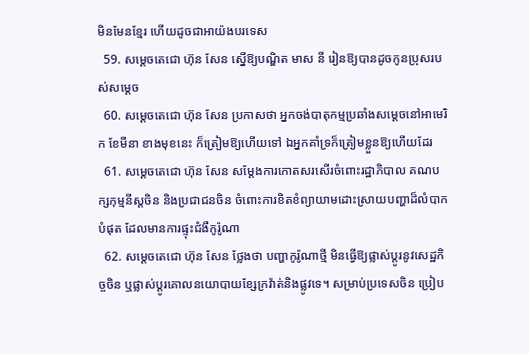មិនមែនខ្មែរ ហើយដូចជាអាយ៉ងបរទេស
  59. សម្តេចតេជោ ហ៊ុន សែន ស្នើឱ្យបណ្ឌិត មាស នី រៀនឱ្យបានដូចកូនប្រុសរបស់សម្តេច
  60. សម្តេចតេជោ ហ៊ុន សែន ប្រកាសថា អ្នកចង់បាតុកម្មប្រឆាំងសម្តេចនៅអាមេរិក ខែមីនា ខាងមុខនេះ ក៏ត្រៀមឱ្យហើយទៅ ឯអ្នកគាំទ្រក៏ត្រៀមខ្លួនឱ្យហើយដែរ
  61. សម្តេចតេជោ ហ៊ុន សែន សម្តែងការកោតសរសើរចំពោះរដ្ឋាភិបាល គណបក្សកុម្មនីស្តចិន និងប្រជាជនចិន ចំពោះការខិតខំព្យាយាមដោះស្រាយបញ្ហាដ៏លំបាកបំផុត ដែលមានការផ្ទុះជំងឺកូរ៉ូណា
  62. សម្តេចតេជោ ហ៊ុន សែន ថ្លែងថា បញ្ហាកូរ៉ូណាថ្មី មិនធ្វើឱ្យផ្លាស់ប្តូរនូវសេដ្ឋកិច្ចចិន ឬផ្លាស់ប្តូរគោលនយោបាយខ្សែក្រវ៉ាត់និងផ្លូវទេ។ សម្រាប់ប្រទេសចិន ប្រៀប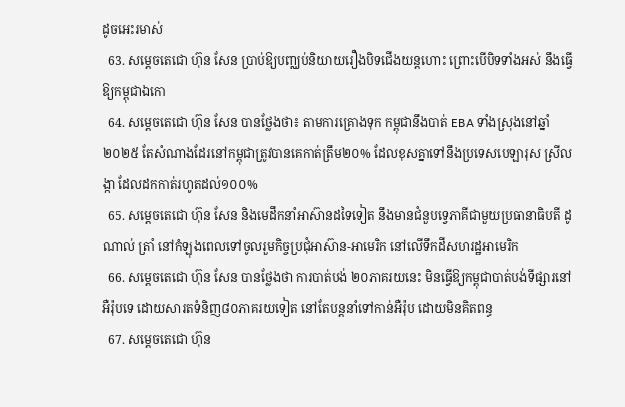ដូចអេះរមាស់
  63. សម្តេចតេជោ ហ៊ុន សែន ប្រាប់ឱ្យបញ្ឈប់និយាយរឿងបិទជើងយន្តហោះ ព្រោះបើបិទទាំងអស់ នឹងធ្វើឱ្យកម្ពុជាឯកោ
  64. សម្តេចតេជោ ហ៊ុន សែន បានថ្លែងថា៖ តាមការគ្រោងទុក កម្ពុជានឹងបាត់ EBA ទាំងស្រុងនៅឆ្នាំ២០២៥ តែសំណាងដែរនៅកម្ពុជាត្រូវបានគេកាត់ត្រឹម២០% ដែលខុសគ្នាទៅនឹងប្រទេសបេឡារុស ស្រីលង្កា ដែលដកកាត់រហូតដល់១០០%
  65. សម្តេចតេជោ ហ៊ុន សែន និងមេដឹកនាំអាស៊ានដទៃទៀត នឹងមានជំនួបទ្វេភាគីជាមួយប្រធានាធិបតី ដូណាល់ ត្រាំ នៅកំឡុងពេលទៅចូលរួមកិច្ចប្រជុំអាស៊ាន-អាមេរិក នៅលើទឹកដីសហរដ្ឋអាមេរិក
  66. សម្តេចតេជោ ហ៊ុន សែន បានថ្លែងថា ការបាត់បង់ ២០ភាគរយនេះ មិនធ្វើឱ្យកម្ពុជាបាត់បង់ទីផ្សារនៅអឺរ៉ុបទេ ដោយសារតទំនិញ៨០ភាគរយទៀត នៅតែបន្តនាំទៅកាន់អឺរ៉ុប ដោយមិនគិតពន្ធ
  67. សម្តេចតេជោ ហ៊ុន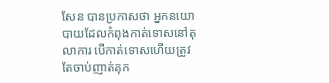សែន បានប្រកាសថា អ្នកនយោបាយដែលកំពុងកាត់ទោសនៅតុលាការ បើកាត់ទោសហើយត្រូវតែចាប់ញាត់គុក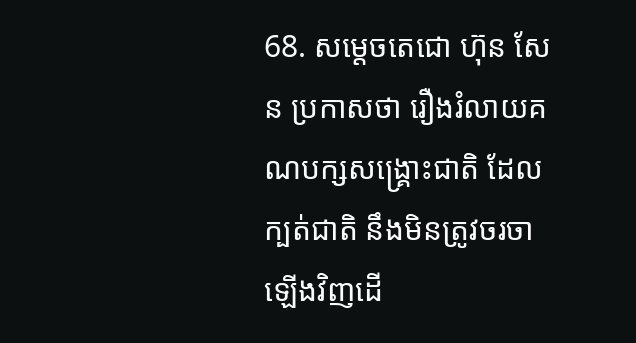68. សម្តេចតេជោ ហ៊ុន សែន ប្រកាសថា រឿងរំលាយគណបក្សសង្រ្គោះជាតិ ដែលក្បត់ជាតិ នឹងមិនត្រូវចរចាឡើងវិញដើ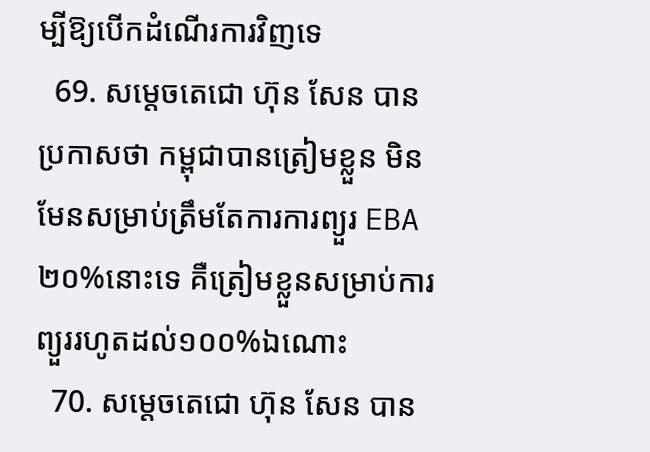ម្បីឱ្យបើកដំណើរការវិញទេ
  69. សម្តេចតេជោ ហ៊ុន សែន បានប្រកាសថា កម្ពុជាបានត្រៀមខ្លួន មិនមែនសម្រាប់ត្រឹមតែការការព្យួរ EBA ២០%នោះទេ គឺត្រៀមខ្លួនសម្រាប់ការព្យួររហូតដល់១០០%ឯណោះ
  70. សម្តេចតេជោ ហ៊ុន សែន បាន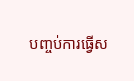បញ្ចប់ការធ្វើស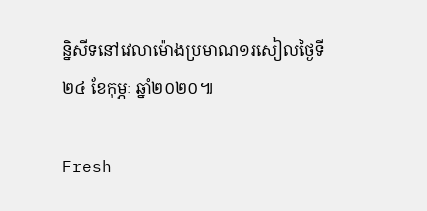ន្និសីទនៅវេលាម៉ោងប្រមាណ១រសៀលថ្ងៃទី២៤ ខែកុម្ភៈ ឆ្នាំ២០២០៕

Fresh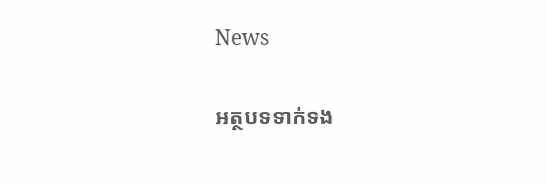News

អត្ថបទទាក់ទង